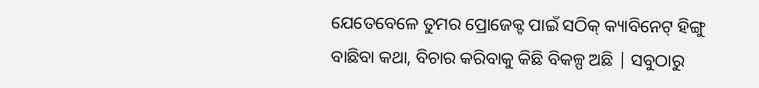ଯେତେବେଳେ ତୁମର ପ୍ରୋଜେକ୍ଟ ପାଇଁ ସଠିକ୍ କ୍ୟାବିନେଟ୍ ହିଙ୍ଗୁ ବାଛିବା କଥା, ବିଚାର କରିବାକୁ କିଛି ବିକଳ୍ପ ଅଛି | ସବୁଠାରୁ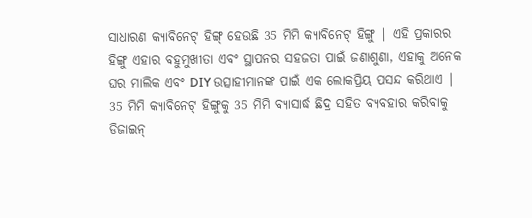ସାଧାରଣ କ୍ୟାବିନେଟ୍ ହିଙ୍ଗ୍ ହେଉଛି 35 ମିମି କ୍ୟାବିନେଟ୍ ହିଙ୍ଗୁ | ଏହି ପ୍ରକାରର ହିଙ୍ଗୁ ଏହାର ବହୁମୁଖୀତା ଏବଂ ସ୍ଥାପନର ସହଜତା ପାଇଁ ଜଣାଶୁଣା, ଏହାକୁ ଅନେକ ଘର ମାଲିକ ଏବଂ DIY ଉତ୍ସାହୀମାନଙ୍କ ପାଇଁ ଏକ ଲୋକପ୍ରିୟ ପସନ୍ଦ କରିଥାଏ |
35 ମିମି କ୍ୟାବିନେଟ୍ ହିଙ୍ଗୁକୁ 35 ମିମି ବ୍ୟାସାର୍ଦ୍ଧ ଛିଦ୍ର ସହିତ ବ୍ୟବହାର କରିବାକୁ ଡିଜାଇନ୍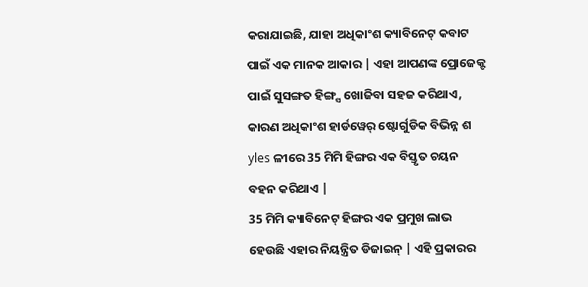କରାଯାଇଛି, ଯାହା ଅଧିକାଂଶ କ୍ୟାବିନେଟ୍ କବାଟ ପାଇଁ ଏକ ମାନକ ଆକାର | ଏହା ଆପଣଙ୍କ ପ୍ରୋଜେକ୍ଟ ପାଇଁ ସୁସଙ୍ଗତ ହିଙ୍ଗ୍ସ ଖୋଜିବା ସହଜ କରିଥାଏ, କାରଣ ଅଧିକାଂଶ ହାର୍ଡୱେର୍ ଷ୍ଟୋର୍ଗୁଡିକ ବିଭିନ୍ନ ଶ yles ଳୀରେ 35 ମିମି ହିଙ୍ଗର ଏକ ବିସ୍ତୃତ ଚୟନ ବହନ କରିଥାଏ |
35 ମିମି କ୍ୟାବିନେଟ୍ ହିଙ୍ଗର ଏକ ପ୍ରମୁଖ ଲାଭ ହେଉଛି ଏହାର ନିୟନ୍ତ୍ରିତ ଡିଜାଇନ୍ | ଏହି ପ୍ରକାରର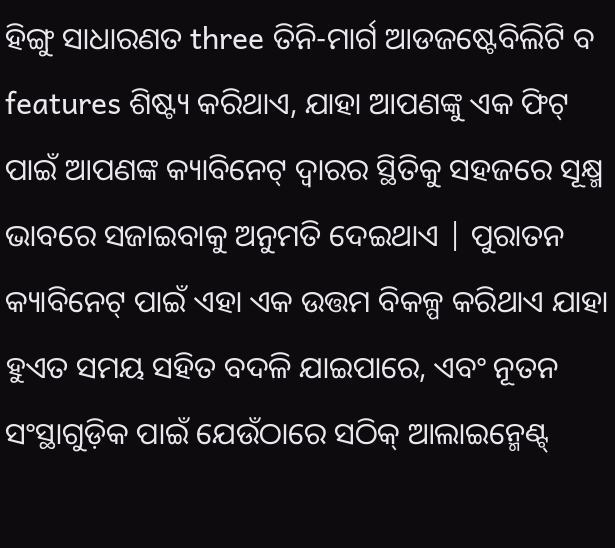ହିଙ୍ଗୁ ସାଧାରଣତ three ତିନି-ମାର୍ଗ ଆଡଜଷ୍ଟେବିଲିଟି ବ features ଶିଷ୍ଟ୍ୟ କରିଥାଏ, ଯାହା ଆପଣଙ୍କୁ ଏକ ଫିଟ୍ ପାଇଁ ଆପଣଙ୍କ କ୍ୟାବିନେଟ୍ ଦ୍ୱାରର ସ୍ଥିତିକୁ ସହଜରେ ସୂକ୍ଷ୍ମ ଭାବରେ ସଜାଇବାକୁ ଅନୁମତି ଦେଇଥାଏ | ପୁରାତନ କ୍ୟାବିନେଟ୍ ପାଇଁ ଏହା ଏକ ଉତ୍ତମ ବିକଳ୍ପ କରିଥାଏ ଯାହା ହୁଏତ ସମୟ ସହିତ ବଦଳି ଯାଇପାରେ, ଏବଂ ନୂତନ ସଂସ୍ଥାଗୁଡ଼ିକ ପାଇଁ ଯେଉଁଠାରେ ସଠିକ୍ ଆଲାଇନ୍ମେଣ୍ଟ୍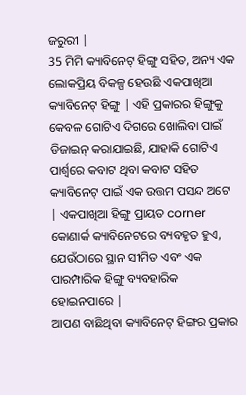ଜରୁରୀ |
35 ମିମି କ୍ୟାବିନେଟ୍ ହିଙ୍ଗୁ ସହିତ, ଅନ୍ୟ ଏକ ଲୋକପ୍ରିୟ ବିକଳ୍ପ ହେଉଛି ଏକପାଖିଆ କ୍ୟାବିନେଟ୍ ହିଙ୍ଗୁ | ଏହି ପ୍ରକାରର ହିଙ୍ଗୁକୁ କେବଳ ଗୋଟିଏ ଦିଗରେ ଖୋଲିବା ପାଇଁ ଡିଜାଇନ୍ କରାଯାଇଛି, ଯାହାକି ଗୋଟିଏ ପାର୍ଶ୍ୱରେ କବାଟ ଥିବା କବାଟ ସହିତ କ୍ୟାବିନେଟ୍ ପାଇଁ ଏକ ଉତ୍ତମ ପସନ୍ଦ ଅଟେ | ଏକପାଖିଆ ହିଙ୍ଗୁ ପ୍ରାୟତ corner କୋଣାର୍କ କ୍ୟାବିନେଟରେ ବ୍ୟବହୃତ ହୁଏ, ଯେଉଁଠାରେ ସ୍ଥାନ ସୀମିତ ଏବଂ ଏକ ପାରମ୍ପାରିକ ହିଙ୍ଗୁ ବ୍ୟବହାରିକ ହୋଇନପାରେ |
ଆପଣ ବାଛିଥିବା କ୍ୟାବିନେଟ୍ ହିଙ୍ଗର ପ୍ରକାର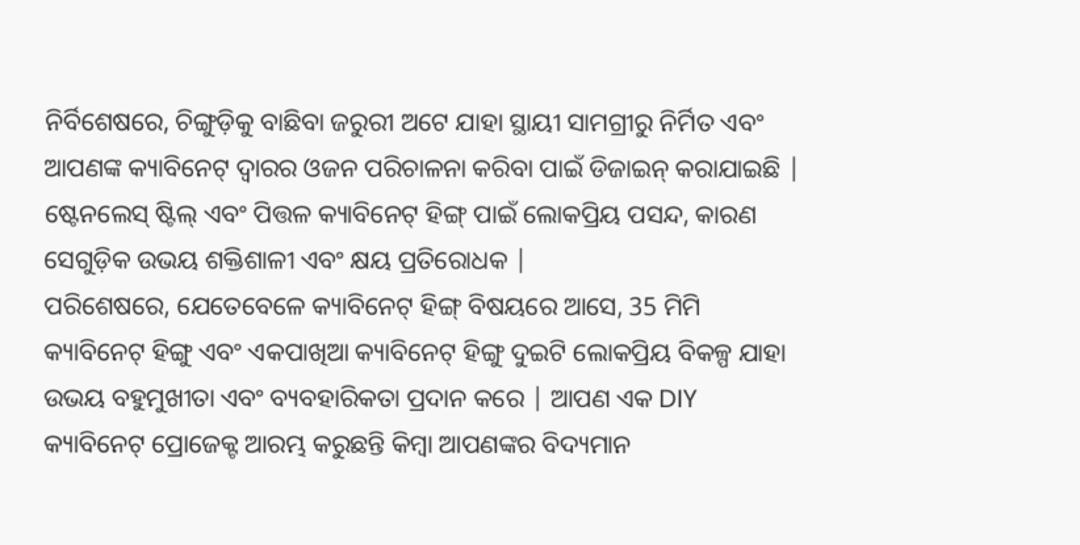ନିର୍ବିଶେଷରେ, ଚିଙ୍ଗୁଡ଼ିକୁ ବାଛିବା ଜରୁରୀ ଅଟେ ଯାହା ସ୍ଥାୟୀ ସାମଗ୍ରୀରୁ ନିର୍ମିତ ଏବଂ ଆପଣଙ୍କ କ୍ୟାବିନେଟ୍ ଦ୍ୱାରର ଓଜନ ପରିଚାଳନା କରିବା ପାଇଁ ଡିଜାଇନ୍ କରାଯାଇଛି | ଷ୍ଟେନଲେସ୍ ଷ୍ଟିଲ୍ ଏବଂ ପିତ୍ତଳ କ୍ୟାବିନେଟ୍ ହିଙ୍ଗ୍ ପାଇଁ ଲୋକପ୍ରିୟ ପସନ୍ଦ, କାରଣ ସେଗୁଡ଼ିକ ଉଭୟ ଶକ୍ତିଶାଳୀ ଏବଂ କ୍ଷୟ ପ୍ରତିରୋଧକ |
ପରିଶେଷରେ, ଯେତେବେଳେ କ୍ୟାବିନେଟ୍ ହିଙ୍ଗ୍ ବିଷୟରେ ଆସେ, 35 ମିମି କ୍ୟାବିନେଟ୍ ହିଙ୍ଗୁ ଏବଂ ଏକପାଖିଆ କ୍ୟାବିନେଟ୍ ହିଙ୍ଗୁ ଦୁଇଟି ଲୋକପ୍ରିୟ ବିକଳ୍ପ ଯାହା ଉଭୟ ବହୁମୁଖୀତା ଏବଂ ବ୍ୟବହାରିକତା ପ୍ରଦାନ କରେ | ଆପଣ ଏକ DIY କ୍ୟାବିନେଟ୍ ପ୍ରୋଜେକ୍ଟ ଆରମ୍ଭ କରୁଛନ୍ତି କିମ୍ବା ଆପଣଙ୍କର ବିଦ୍ୟମାନ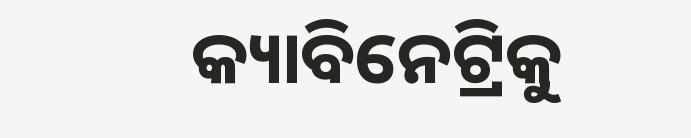କ୍ୟାବିନେଟ୍ରିକୁ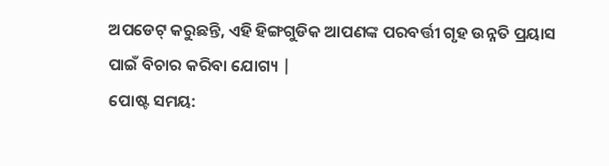ଅପଡେଟ୍ କରୁଛନ୍ତି, ଏହି ହିଙ୍ଗଗୁଡିକ ଆପଣଙ୍କ ପରବର୍ତ୍ତୀ ଗୃହ ଉନ୍ନତି ପ୍ରୟାସ ପାଇଁ ବିଚାର କରିବା ଯୋଗ୍ୟ |
ପୋଷ୍ଟ ସମୟ: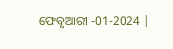ଫେବୃଆରୀ -01-2024 |